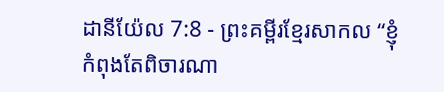ដានីយ៉ែល 7:8 - ព្រះគម្ពីរខ្មែរសាកល “ខ្ញុំកំពុងតែពិចារណា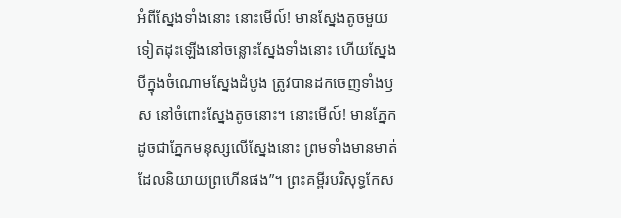អំពីស្នែងទាំងនោះ នោះមើល៍! មានស្នែងតូចមួយទៀតដុះឡើងនៅចន្លោះស្នែងទាំងនោះ ហើយស្នែងបីក្នុងចំណោមស្នែងដំបូង ត្រូវបានដកចេញទាំងឫស នៅចំពោះស្នែងតូចនោះ។ នោះមើល៍! មានភ្នែកដូចជាភ្នែកមនុស្សលើស្នែងនោះ ព្រមទាំងមានមាត់ដែលនិយាយព្រហើនផង”។ ព្រះគម្ពីរបរិសុទ្ធកែស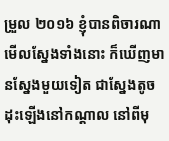ម្រួល ២០១៦ ខ្ញុំបានពិចារណាមើលស្នែងទាំងនោះ ក៏ឃើញមានស្នែងមួយទៀត ជាស្នែងតូច ដុះឡើងនៅកណ្ដាល នៅពីមុ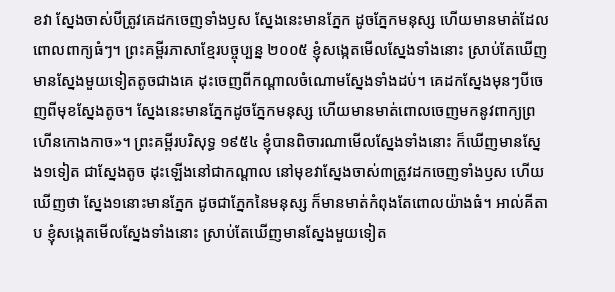ខវា ស្នែងចាស់បីត្រូវគេដកចេញទាំងឫស ស្នែងនេះមានភ្នែក ដូចភ្នែកមនុស្ស ហើយមានមាត់ដែលពោលពាក្យធំៗ។ ព្រះគម្ពីរភាសាខ្មែរបច្ចុប្បន្ន ២០០៥ ខ្ញុំសង្កេតមើលស្នែងទាំងនោះ ស្រាប់តែឃើញមានស្នែងមួយទៀតតូចជាងគេ ដុះចេញពីកណ្ដាលចំណោមស្នែងទាំងដប់។ គេដកស្នែងមុនៗបីចេញពីមុខស្នែងតូច។ ស្នែងនេះមានភ្នែកដូចភ្នែកមនុស្ស ហើយមានមាត់ពោលចេញមកនូវពាក្យព្រហើនកោងកាច»។ ព្រះគម្ពីរបរិសុទ្ធ ១៩៥៤ ខ្ញុំបានពិចារណាមើលស្នែងទាំងនោះ ក៏ឃើញមានស្នែង១ទៀត ជាស្នែងតូច ដុះឡើងនៅជាកណ្តាល នៅមុខវាស្នែងចាស់៣ត្រូវដកចេញទាំងឫស ហើយឃើញថា ស្នែង១នោះមានភ្នែក ដូចជាភ្នែកនៃមនុស្ស ក៏មានមាត់កំពុងតែពោលយ៉ាងធំ។ អាល់គីតាប ខ្ញុំសង្កេតមើលស្នែងទាំងនោះ ស្រាប់តែឃើញមានស្នែងមួយទៀត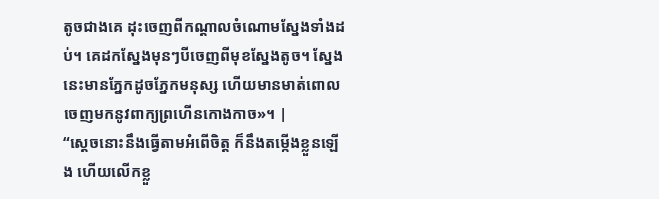តូចជាងគេ ដុះចេញពីកណ្ដាលចំណោមស្នែងទាំងដប់។ គេដកស្នែងមុនៗបីចេញពីមុខស្នែងតូច។ ស្នែងនេះមានភ្នែកដូចភ្នែកមនុស្ស ហើយមានមាត់ពោលចេញមកនូវពាក្យព្រហើនកោងកាច»។ |
“ស្ដេចនោះនឹងធ្វើតាមអំពើចិត្ត ក៏នឹងតម្កើងខ្លួនឡើង ហើយលើកខ្លួ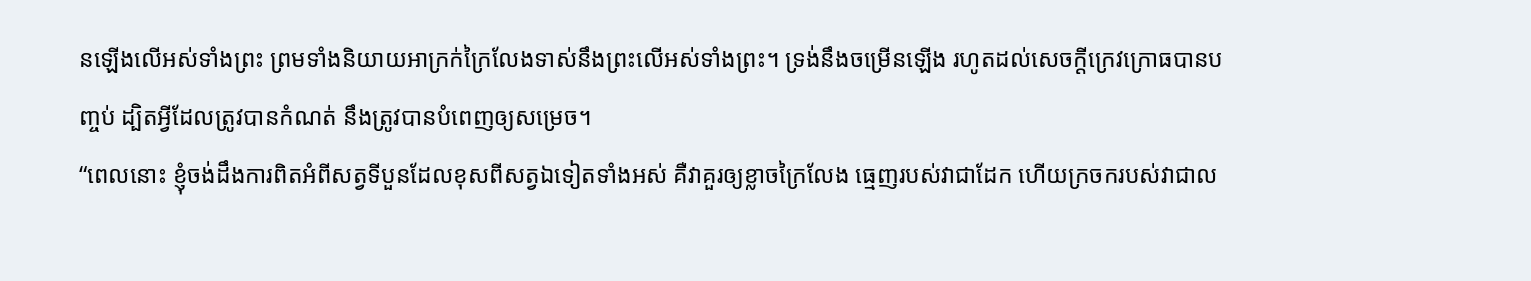នឡើងលើអស់ទាំងព្រះ ព្រមទាំងនិយាយអាក្រក់ក្រៃលែងទាស់នឹងព្រះលើអស់ទាំងព្រះ។ ទ្រង់នឹងចម្រើនឡើង រហូតដល់សេចក្ដីក្រេវក្រោធបានបញ្ចប់ ដ្បិតអ្វីដែលត្រូវបានកំណត់ នឹងត្រូវបានបំពេញឲ្យសម្រេច។
“ពេលនោះ ខ្ញុំចង់ដឹងការពិតអំពីសត្វទីបួនដែលខុសពីសត្វឯទៀតទាំងអស់ គឺវាគួរឲ្យខ្លាចក្រៃលែង ធ្មេញរបស់វាជាដែក ហើយក្រចករបស់វាជាល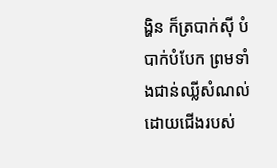ង្ហិន ក៏ត្របាក់ស៊ី បំបាក់បំបែក ព្រមទាំងជាន់ឈ្លីសំណល់ដោយជើងរបស់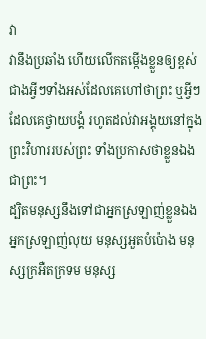វា
វានឹងប្រឆាំង ហើយលើកតម្កើងខ្លួនឲ្យខ្ពស់ជាងអ្វីៗទាំងអស់ដែលគេហៅថាព្រះ ឬអ្វីៗដែលគេថ្វាយបង្គំ រហូតដល់វាអង្គុយនៅក្នុងព្រះវិហាររបស់ព្រះ ទាំងប្រកាសថាខ្លួនឯងជាព្រះ។
ដ្បិតមនុស្សនឹងទៅជាអ្នកស្រឡាញ់ខ្លួនឯង អ្នកស្រឡាញ់លុយ មនុស្សអួតបំប៉ោង មនុស្សក្រអឺតក្រទម មនុស្ស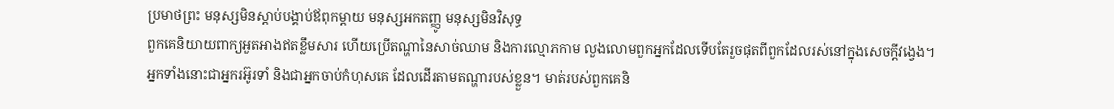ប្រមាថព្រះ មនុស្សមិនស្ដាប់បង្គាប់ឪពុកម្ដាយ មនុស្សអកតញ្ញូ មនុស្សមិនវិសុទ្ធ
ពួកគេនិយាយពាក្យអួតអាងឥតខ្លឹមសារ ហើយប្រើតណ្ហានៃសាច់ឈាម និងការល្មោភកាម លួងលោមពួកអ្នកដែលទើបតែរួចផុតពីពួកដែលរស់នៅក្នុងសេចក្ដីវង្វេង។
អ្នកទាំងនោះជាអ្នករអ៊ូរទាំ និងជាអ្នកចាប់កំហុសគេ ដែលដើរតាមតណ្ហារបស់ខ្លួន។ មាត់របស់ពួកគេនិ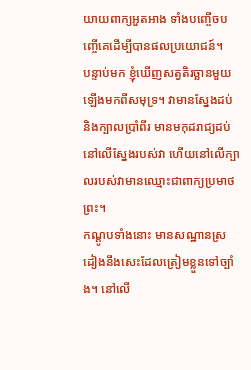យាយពាក្យអួតអាង ទាំងបញ្ចើចបញ្ចើគេដើម្បីបានផលប្រយោជន៍។
បន្ទាប់មក ខ្ញុំឃើញសត្វតិរច្ឆានមួយឡើងមកពីសមុទ្រ។ វាមានស្នែងដប់ និងក្បាលប្រាំពីរ មានមកុដរាជ្យដប់នៅលើស្នែងរបស់វា ហើយនៅលើក្បាលរបស់វាមានឈ្មោះជាពាក្យប្រមាថព្រះ។
កណ្ដូបទាំងនោះ មានសណ្ឋានស្រដៀងនឹងសេះដែលត្រៀមខ្លួនទៅច្បាំង។ នៅលើ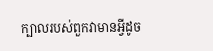ក្បាលរបស់ពួកវាមានអ្វីដូច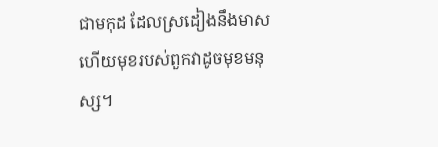ជាមកុដ ដែលស្រដៀងនឹងមាស ហើយមុខរបស់ពួកវាដូចមុខមនុស្ស។